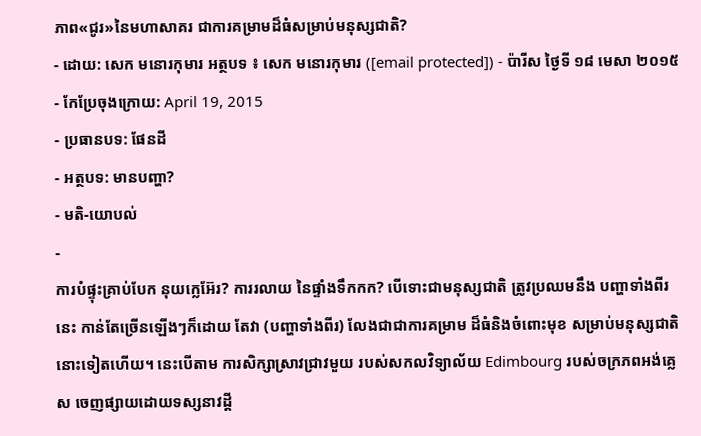ភាព«ជូរ»នៃមហាសាគរ ជាការគម្រាមដ៏ធំសម្រាប់មនុស្សជាតិ?
- ដោយ: សេក មនោរកុមារ អត្ថបទ ៖ សេក មនោរកុមារ ([email protected]) - ប៉ារីស ថ្ងៃទី ១៨ មេសា ២០១៥
- កែប្រែចុងក្រោយ: April 19, 2015
- ប្រធានបទ: ផែនដី
- អត្ថបទ: មានបញ្ហា?
- មតិ-យោបល់
-
ការបំផ្ទុះគ្រាប់បែក នុយក្លេអ៊ែរ? ការរលាយ នៃផ្ទាំងទឹកកក? បើទោះជាមនុស្សជាតិ ត្រូវប្រឈមនឹង បញ្ហាទាំងពីរនេះ កាន់តែច្រើនឡើងៗក៏ដោយ តែវា (បញ្ហាទាំងពីរ) លែងជាជាការគម្រាម ដ៏ធំនិងចំពោះមុខ សម្រាប់មនុស្សជាតិនោះទៀតហើយ។ នេះបើតាម ការសិក្សាស្រាវជ្រាវមួយ របស់សកលវិទ្យាល័យ Edimbourg របស់ចក្រភពអង់គ្លេស ចេញផ្សាយដោយទស្សនាវដ្ដី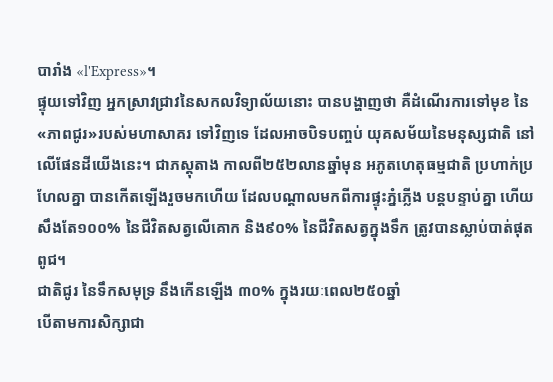បារាំង «l'Express»។
ផ្ទុយទៅវិញ អ្នកស្រាវជ្រាវនៃសកលវិទ្យាល័យនោះ បានបង្ហាញថា គឺដំណើរការទៅមុខ នៃ«ភាពជូរ»របស់មហាសាគរ ទៅវិញទេ ដែលអាចបិទបញ្ចប់ យុគសម័យនៃមនុស្សជាតិ នៅលើផែនដីយើងនេះ។ ជាភស្ដុតាង កាលពី២៥២លានឆ្នាំមុន អភូតហេតុធម្មជាតិ ប្រហាក់ប្រហែលគ្នា បានកើតឡើងរួចមកហើយ ដែលបណ្ដាលមកពីការផ្ទុះភ្នំភ្លើង បន្តបន្ទាប់គ្នា ហើយសឹងតែ១០០% នៃជីវិតសត្វលើគោក និង៩០% នៃជីវិតសត្វក្នុងទឹក ត្រូវបានស្លាប់បាត់ផុតពូជ។
ជាតិជូរ នៃទឹកសមុទ្រ នឹងកើនឡើង ៣០% ក្នុងរយៈពេល២៥០ឆ្នាំ
បើតាមការសិក្សាជា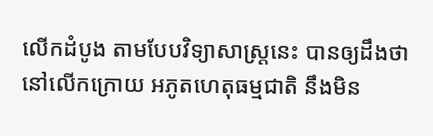លើកដំបូង តាមបែបវិទ្យាសាស្ត្រនេះ បានឲ្យដឹងថា នៅលើកក្រោយ អភូតហេតុធម្មជាតិ នឹងមិន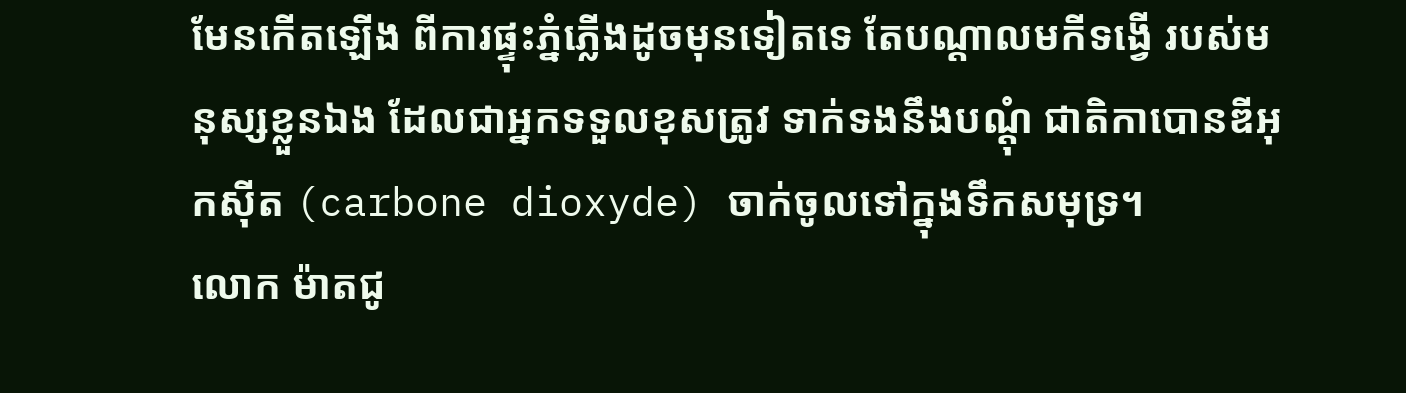មែនកើតឡើង ពីការផ្ទុះភ្នំភ្លើងដូចមុនទៀតទេ តែបណ្ដាលមកីទង្វើ របស់មនុស្សខ្លួនឯង ដែលជាអ្នកទទួលខុសត្រូវ ទាក់ទងនឹងបណ្ដុំ ជាតិកាបោនឌីអុកស៊ីត (carbone dioxyde) ចាក់ចូលទៅក្នុងទឹកសមុទ្រ។
លោក ម៉ាតជូ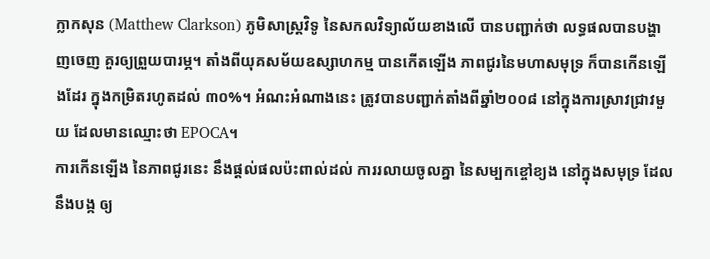ក្លាកសុន (Matthew Clarkson) ភូមិសាស្ត្រវិទូ នៃសកលវិទ្យាល័យខាងលើ បានបញ្ជាក់ថា លទ្ធផលបានបង្ហាញចេញ គួរឲ្យព្រួយបារម្ភ។ តាំងពីយុគសម័យឧស្សាហកម្ម បានកើតឡើង ភាពជូរនៃមហាសមុទ្រ ក៏បានកើនឡើងដែរ ក្នុងកម្រិតរហូតដល់ ៣០%។ អំណះអំណាងនេះ ត្រូវបានបញ្ជាក់តាំងពីឆ្នាំ២០០៨ នៅក្នុងការស្រាវជ្រាវមួយ ដែលមានឈ្មោះថា EPOCA។
ការកើនឡើង នៃភាពជូរនេះ នឹងផ្ដល់ផលប៉ះពាល់ដល់ ការរលាយចូលគ្នា នៃសម្បកខ្ចៅខ្យង នៅក្នុងសមុទ្រ ដែលនឹងបង្ក ឲ្យ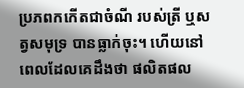ប្រភពកកើតជាចំណី របស់ត្រី ឬសត្វសមុទ្រ បានធ្លាក់ចុះ។ ហើយនៅពេលដែលគេដឹងថា ផលិតផល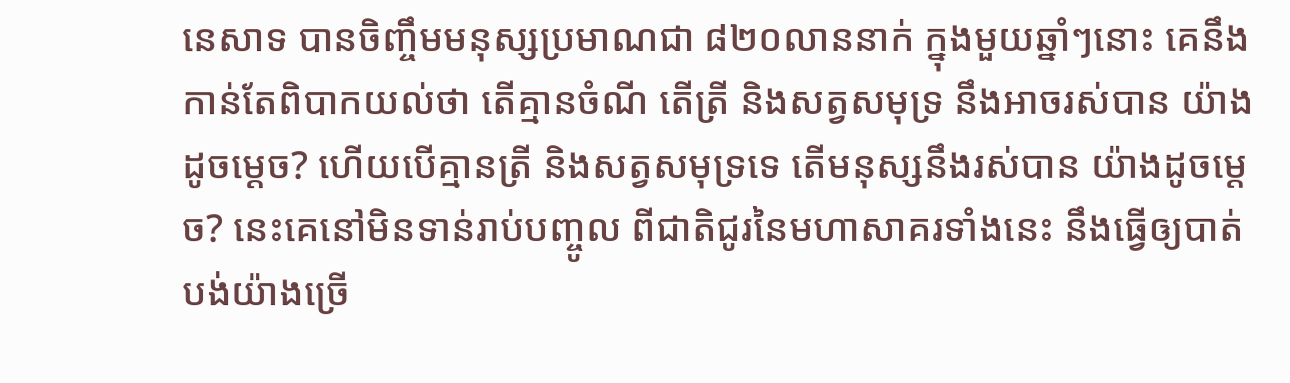នេសាទ បានចិញ្ចឹមមនុស្សប្រមាណជា ៨២០លាននាក់ ក្នុងមួយឆ្នាំៗនោះ គេនឹងកាន់តែពិបាកយល់ថា តើគ្មានចំណី តើត្រី និងសត្វសមុទ្រ នឹងអាចរស់បាន យ៉ាងដូចម្ដេច? ហើយបើគ្មានត្រី និងសត្វសមុទ្រទេ តើមនុស្សនឹងរស់បាន យ៉ាងដូចម្ដេច? នេះគេនៅមិនទាន់រាប់បញ្ចូល ពីជាតិជូរនៃមហាសាគរទាំងនេះ នឹងធ្វើឲ្យបាត់បង់យ៉ាងច្រើ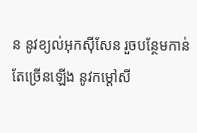ន នូវខ្យល់អុកស៊ីសែន រួចបន្ថែមកាន់តែច្រើនឡើង នូវកម្ដៅសី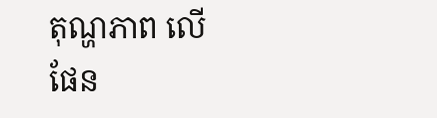តុណ្ហភាព លើផែន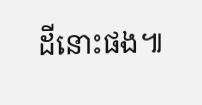ដីនោះផង៕